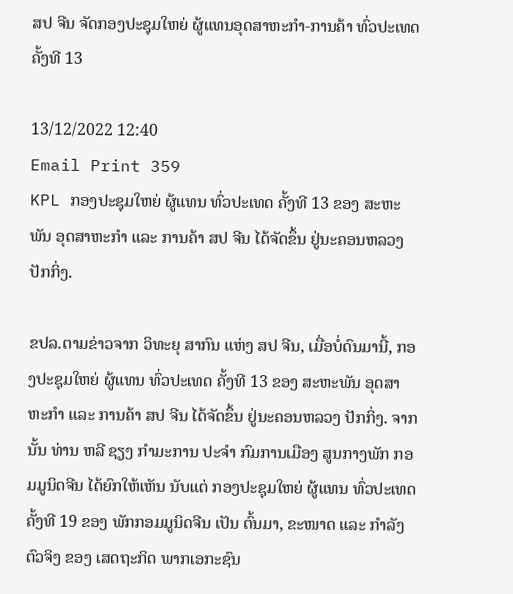ສປ ຈີນ ຈັດກອງປະຊຸມໃຫຍ່ ຜູ້ແທນອຸດສາຫະກຳ-ການຄ້າ ທົ່ວປະເທດ ຄັ້ງທີ 13

13/12/2022 12:40
Email Print 359
KPL ກອງປະຊຸມໃຫຍ່ ຜູ້ແທນ ທົ່ວປະເທດ ຄັ້ງທີ 13 ຂອງ ສະຫະພັນ ອຸດສາຫະກຳ ແລະ ການຄ້າ ສປ ຈີນ ໄດ້ຈັດຂຶ້ນ ຢູ່ນະຄອນຫລວງ ປັກກິ່ງ.

ຂປລ.ຕາມຂ່າວຈາກ ວິທະຍຸ ສາກົນ ແຫ່ງ ສປ ຈີນ, ເມື່ອບໍ່ດົນມານີ້, ກອງປະຊຸມໃຫຍ່ ຜູ້ແທນ ທົ່ວປະເທດ ຄັ້ງທີ 13 ຂອງ ສະຫະພັນ ອຸດສາຫະກຳ ແລະ ການຄ້າ ສປ ຈີນ ໄດ້ຈັດຂຶ້ນ ຢູ່ນະຄອນຫລວງ ປັກກິ່ງ. ຈາກນັ້ນ ທ່ານ ຫລີ ຊຽງ ກຳມະການ ປະຈຳ ກົມການເມືອງ ສູນກາງພັກ ກອມມູນິດຈີນ ໄດ້ຍົກໃຫ້ເຫັນ ນັບແຕ່ ກອງປະຊຸມໃຫຍ່ ຜູ້ແທນ ທົ່ວປະເທດ ຄັ້ງທີ 19 ຂອງ ພັກກອມມູນິດຈີນ ເປັນ ຕົ້ນມາ, ຂະໜາດ ແລະ ກຳລັງຕົວຈິງ ຂອງ ເສດຖະກິດ ພາກເອກະຊົນ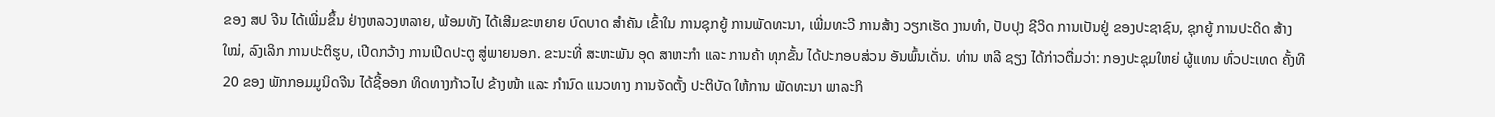ຂອງ ສປ ຈີນ ໄດ້ເພີ່ມຂຶ້ນ ຢ່າງຫລວງຫລາຍ, ພ້ອມທັງ ໄດ້ເສີມຂະຫຍາຍ ບົດບາດ ສຳຄັນ ເຂົ້າໃນ ການຊຸກຍູ້ ການພັດທະນາ, ເພີ່ມທະວີ ການສ້າງ ວຽກເຮັດ ງານທຳ, ປັບປຸງ ຊີວິດ ການເປັນຢູ່ ຂອງປະຊາຊົນ, ຊຸກຍູ້ ການປະດິດ ສ້າງໃໝ່, ລົງເລິກ ການປະຕິຮູບ, ເປີດກວ້າງ ການເປີດປະຕູ ສູ່ພາຍນອກ. ຂະນະທີ່ ສະຫະພັນ ອຸດ ສາຫະກຳ ແລະ ການຄ້າ ທຸກຂັ້ນ ໄດ້ປະກອບສ່ວນ ອັນພົ້ນເດັ່ນ. ທ່ານ ຫລີ ຊຽງ ໄດ້ກ່າວຕື່ມວ່າ: ກອງປະຊຸມໃຫຍ່ ຜູ້ແທນ ທົ່ວປະເທດ ຄັ້ງທີ 20 ຂອງ ພັກກອມມູນິດຈີນ ໄດ້ຊີ້ອອກ ທິດທາງກ້າວໄປ ຂ້າງໜ້າ ແລະ ກຳນົດ ແນວທາງ ການຈັດຕັ້ງ ປະຕິບັດ ໃຫ້ການ ພັດທະນາ ພາລະກິ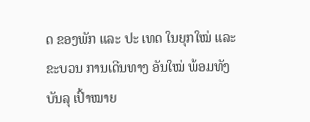ດ ຂອງພັກ ແລະ ປະ ເທດ ໃນຍຸກໃໝ່ ແລະ ຂະບວນ ການເດີນທາງ ອັນໃໝ່ ພ້ອມທັງ ບັນລຸ ເປົ້າໝາຍ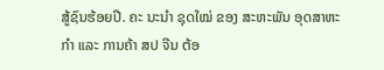ສູ້ຊົນຮ້ອຍປີ. ຄະ ນະນຳ ຊຸດໃໝ່ ຂອງ ສະຫະພັນ ອຸດສາຫະກຳ ແລະ ການຄ້າ ສປ ຈີນ ຕ້ອ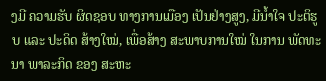ງມີ ຄວາມຮັບ ຜິດຊອບ ທາງການເມືອງ ເປັນຢ່າງສູງ, ມີນ້ຳໃຈ ປະຕິຮູບ ແລະ ປະດິດ ສ້າງໃໝ່, ເພື່ອສ້າງ ສະພາບການໃໝ່ ໃນການ ພັດທະນາ ພາລະກິດ ຂອງ ສະຫະ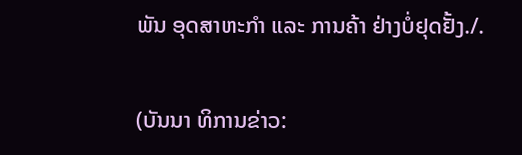ພັນ ອຸດສາຫະກຳ ແລະ ການຄ້າ ຢ່າງບໍ່ຢຸດຢັ້ງ./.

(ບັນນາ ທິການຂ່າວ: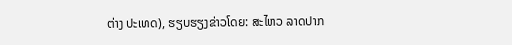ຕ່າງ ປະເທດ), ຮຽບຮຽງຂ່າວໂດຍ: ສະໄຫວ ລາດປາກ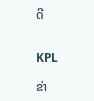ດີ


KPL

ຂ່າ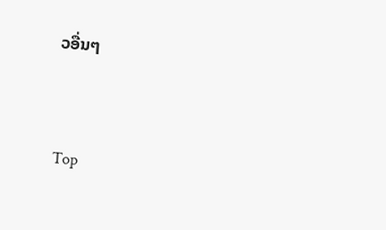ວອື່ນໆ


Top